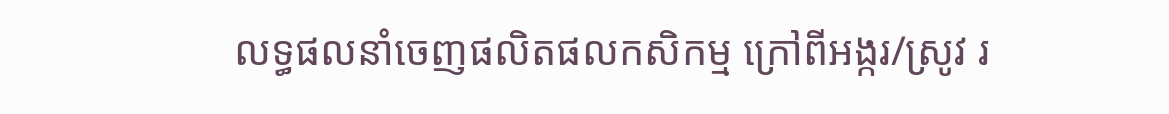លទ្ធផលនាំចេញផលិតផលកសិកម្ម ក្រៅពីអង្ករ/ស្រូវ រ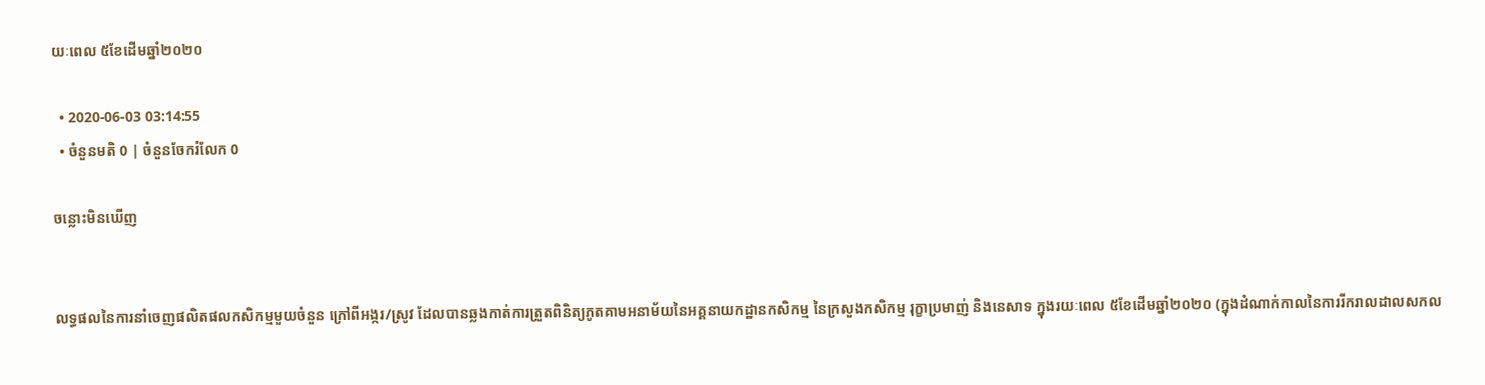យៈពេល ៥ខែដើមឆ្នាំ២០២០

  • 2020-06-03 03:14:55
  • ចំនួនមតិ 0 | ចំនួនចែករំលែក 0

ចន្លោះមិនឃើញ


លទ្ធផលនៃការនាំចេញផលិតផលកសិកម្មមួយចំនួន ក្រៅពីអង្ករ/ស្រូវ ដែលបានឆ្លងកាត់ការត្រួតពិនិត្យភូតគាមអនាម័យនៃអគ្គនាយកដ្ឋានកសិកម្ម នៃក្រសួងកសិកម្ម រុក្ខាប្រមាញ់ និងនេសាទ ក្នុងរយៈពេល ៥ខែដើមឆ្នាំ២០២០ (ក្នុងដំណាក់កាលនៃការរីករាលដាលសកល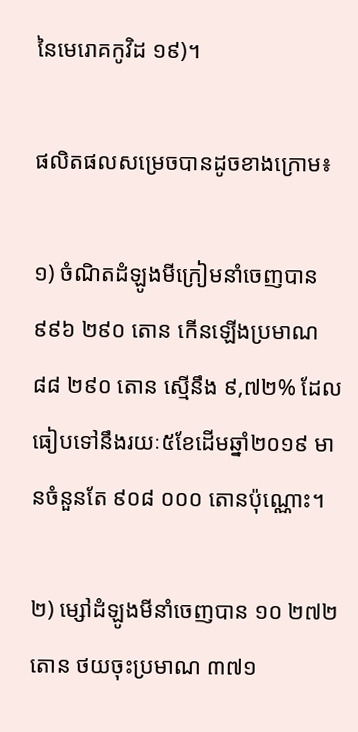នៃមេរោគកូវិដ ១៩)។

ផលិតផលសម្រេចបានដូចខាងក្រោម៖

១) ចំណិតដំឡូងមីក្រៀមនាំចេញបាន ៩៩៦ ២៩០ តោន កើនឡើងប្រមាណ ៨៨ ២៩០ តោន ស្មើនឹង ៩,៧២% ដែលធៀបទៅនឹងរយៈ៥ខែដើមឆ្នាំ២០១៩ មានចំនួនតែ ៩០៨ ០០០ តោនប៉ុណ្ណោះ។

២) ម្សៅដំឡូងមីនាំចេញបាន ១០ ២៧២ តោន ថយចុះប្រមាណ ៣៧១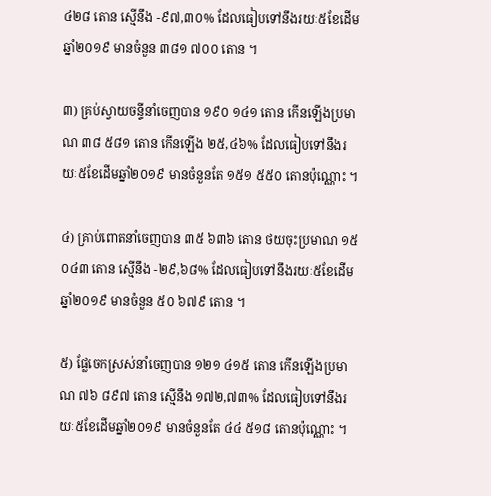៤២៨ តោន ស្មើនឹង -៩៧,៣០% ដែលធៀបទៅនឹងរយៈ៥ខែដើមឆ្នាំ២០១៩ មានចំនួន ៣៨១ ៧០០ តោន ។

៣) គ្រប់ស្វាយចន្ទីនាំចេញបាន ១៩០ ១៤១ តោន កើនឡើងប្រមាណ ៣៨ ៥៨១ តោន កើនឡើង ២៥,៤៦% ដែលធៀបទៅនឹងរយៈ៥ខែដើមឆ្នាំ២០១៩ មានចំនួនតែ ១៥១ ៥៥០ តោនប៉ុណ្ណោះ ។

៤) គ្រាប់ពោតនាំចេញបាន ៣៥ ៦៣៦ តោន ថយចុះប្រមាណ ១៥ ០៤៣ តោន ស្មើនឹង -២៩,៦៨% ដែលធៀបទៅនឹងរយៈ៥ខែដើមឆ្នាំ២០១៩ មានចំនួន ៥០ ៦៧៩ តោន ។

៥) ផ្លែចេកស្រស់នាំចេញបាន ១២១ ៤១៥ តោន កើនឡើងប្រមាណ ៧៦ ៨៩៧ តោន ស្មើនឹង ១៧២,៧៣% ដែលធៀបទៅនឹងរយៈ៥ខែដើមឆ្នាំ២០១៩ មានចំនួនតែ ៤៤ ៥១៨ តោនប៉ុណ្ណោះ ។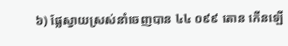៦) ផ្លែស្វាយស្រស់នាំចេញបាន ៤៤ ០៩៩ តោន កើនឡើ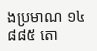ងប្រមាណ ១៤ ៨៨៥ តោ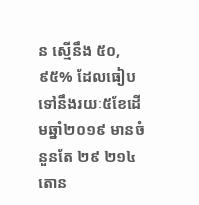ន ស្មើនឹង ៥០,៩៥% ដែលធៀបទៅនឹងរយៈ៥ខែដើមឆ្នាំ២០១៩ មានចំនួនតែ ២៩ ២១៤ តោន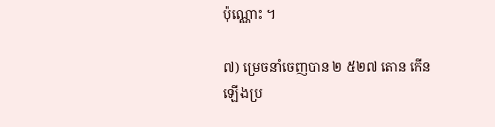ប៉ុណ្ណោះ ។

៧) ម្រេចនាំចេញបាន ២ ៥២៧ តោន កើនឡើងប្រ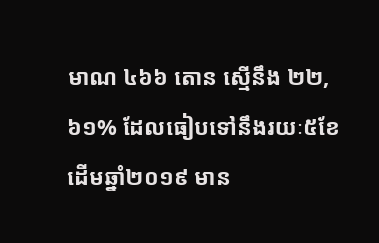មាណ ៤៦៦ តោន ស្មើនឹង ២២,៦១% ដែលធៀបទៅនឹងរយៈ៥ខែដើមឆ្នាំ២០១៩ មាន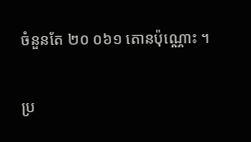ចំនួនតែ ២០ ០៦១ តោនប៉ុណ្ណោះ ។

ប្រ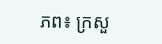ភព៖ ក្រសួ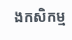ងកសិកម្ម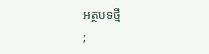អត្ថបទថ្មី
;